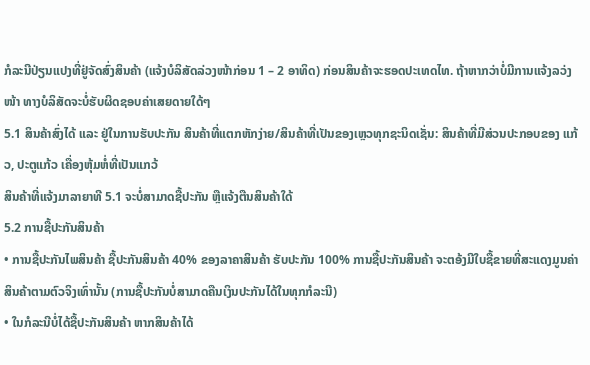ກໍລະນີປ່ຽນແປງທີ່ຢູ່ຈັດສົ່ງສິນຄ້າ (ແຈ້ງບໍລິສັດລ່ວງໜ້າກ່ອນ 1 – 2 ອາທິດ) ກ່ອນສິນຄ້າຈະຮອດປະເທດໄທ. ຖ້າຫາກວ່າບໍ່ມີການແຈ້ງລວ່ງໜ້າ ທາງບໍລິສັດຈະບໍ່ຮັບຜິດຊອບຄ່າເສຍດາຍໃດ້ໆ
5.1 ສິນຄ້າສົ່ງໄດ້ ແລະ ຢູ່ໃນການຮັບປະກັນ ສິນຄ້າທີ່ແຕກຫັກງ່າຍ/ສິນຄ້າທີ່ເປັນຂອງເຫຼວທຸກຊະນິດເຊັ່ນ: ສິນຄ້າທີ່ມີສ່ວນປະກອບຂອງ ແກ້ວ, ປະຕູແກ້ວ ເຄື່ອງຫຸ້ມຫໍ່ທີ່ເປັນແກວ້
ສິນຄ້າທີ່ແຈ້ງມາລາຍາທີ 5.1 ຈະບໍ່ສາມາດຊື້ປະກັນ ຫຼືແຈ້ງຕືນສິນຄ້າໃດ້
5.2 ການຊື້ປະກັນສິນຄ້າ
• ການຊື້ປະກັນໄພສິນຄ້າ ຊື້ປະກັນສິນຄ້າ 40% ຂອງລາຄາສິນຄ້າ ຮັບປະກັນ 100% ການຊື້ປະກັນສິນຄ້າ ຈະຕອ້ງມີໃບຊື້ຂາຍທີ່ສະແດງມູນຄ່າສິນຄ້າຕາມຕົວຈິງເທົ່ານັ້ນ (ການຊື້ປະກັນບໍ່ສາມາດຄືນເງິນປະກັນໄດ້ໃນທຸກກໍລະນີ)
• ໃນກໍລະນີບໍ່ໄດ້ຊື້ປະກັນສິນຄ້າ ຫາກສິນຄ້າໄດ້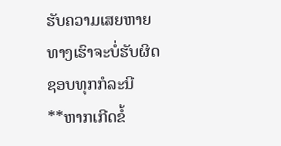ຮັບຄວາມເສຍຫາຍ ທາງເຮົາຈະບໍ່ຮັບຜິດຊອບທຸກກໍລະນີ
**ຫາກເກີດຂໍ້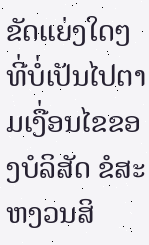ຂັດແຍ່ງໃດໆ ທີ່ບໍ່ເປັນໄປຕາມເງື່ອນໄຂຂອງບໍລິສັດ ຂໍສະຫງວນສິ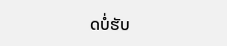ດບໍ່ຮັບ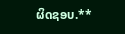ຜິດຊອບ.**